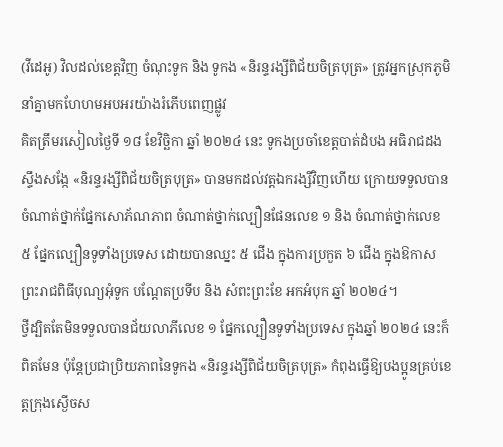(វីដេអូ) វិលដល់ខេត្តវិញ ចំណុះទូក និង ទូកង «និរន្ទរង្សីពិជ័យចិត្របុត្រ» ត្រូវអ្នកស្រុកភូមិនាំគ្នាមកហែហមអបអរយ៉ាងរំភើបពេញផ្លូវ
គិតត្រឹមរសៀលថ្ងៃទី ១៨ ខែវិច្ឆិកា ឆ្នាំ ២០២៤ នេះ ទូកងប្រចាំខេត្តបាត់ដំបង អធិរាជដងស្ទឹងសង្កែ «និរន្ទរង្សីពិជ័យចិត្របុត្រ» បានមកដល់វត្តឯករង្សីវិញហើយ ក្រោយទទួលបានចំណាត់ថ្នាក់ផ្នែកសោភ័ណភាព ចំណាត់ថ្នាក់ល្បឿនផែនលេខ ១ និង ចំណាត់ថ្នាក់លេខ ៥ ផ្នែកល្បឿនទូទាំងប្រទេស ដោយបានឈ្នះ ៥ ជើង ក្នុងការប្រកួត ៦ ជើង ក្នុងឱកាសព្រះរាជពិធីបុណ្យអុំទូក បណ្តែតប្រទីប និង សំពះព្រះខែ អកអំបុក ឆ្នាំ ២០២៤។
ថ្វីដ្បិតតែមិនទទួលបានជ័យលាភីលេខ ១ ផ្នែកល្បឿនទូទាំងប្រទេស ក្នុងឆ្នាំ ២០២៤ នេះក៏ពិតមែន ប៉ុន្តែប្រជាប្រិយភាពនៃទូកង «និរន្ទរង្សីពិជ័យចិត្របុត្រ» កំពុងធ្វើឱ្យបងប្អូនគ្រប់ខេត្តក្រុងស្ងើចស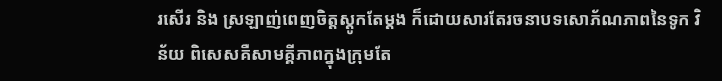រសើរ និង ស្រឡាញ់ពេញចិត្តស្ដូកតែម្ដង ក៏ដោយសារតែរចនាបទសោភ័ណភាពនៃទូក វិន័យ ពិសេសគឺសាមគ្គីភាពក្នុងក្រុមតែ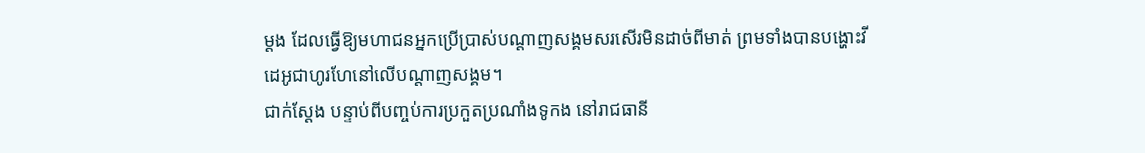ម្ដង ដែលធ្វើឱ្យមហាជនអ្នកប្រើប្រាស់បណ្ដាញសង្គមសរសើរមិនដាច់ពីមាត់ ព្រមទាំងបានបង្ហោះវីដេអូជាហូរហែនៅលើបណ្ដាញសង្គម។
ជាក់ស្ដែង បន្ទាប់ពីបញ្ចប់ការប្រកួតប្រណាំងទូកង នៅរាជធានី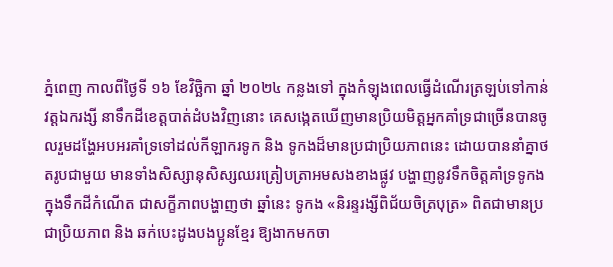ភ្នំពេញ កាលពីថ្ងៃទី ១៦ ខែវិច្ឆិកា ឆ្នាំ ២០២៤ កន្លងទៅ ក្នុងកំឡុងពេលធ្វើដំណើរត្រឡប់ទៅកាន់វត្តឯករង្សី នាទឹកដីខេត្តបាត់ដំបងវិញនោះ គេសង្កេតឃើញមានប្រិយមិត្តអ្នកគាំទ្រជាច្រើនបានចូលរួមដង្ហែអបអរគាំទ្រទៅដល់កីឡាករទូក និង ទូកងដ៏មានប្រជាប្រិយភាពនេះ ដោយបាននាំគ្នាថតរូបជាមួយ មានទាំងសិស្សានុសិស្សឈរត្រៀបត្រាអមសងខាងផ្លូវ បង្ហាញនូវទឹកចិត្តគាំទ្រទូកង ក្នុងទឹកដីកំណើត ជាសក្ខីភាពបង្ហាញថា ឆ្នាំនេះ ទូកង «និរន្ទរង្សីពិជ័យចិត្របុត្រ» ពិតជាមានប្រជាប្រិយភាព និង ឆក់បេះដូងបងប្អូនខ្មែរ ឱ្យងាកមកចា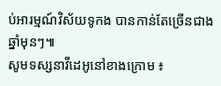ប់អារម្មណ៍វិស័យទូកង បានកាន់តែច្រើនជាងឆ្នាំមុនៗ៕
សូមទស្សនាវីដេអូនៅខាងក្រោម ៖